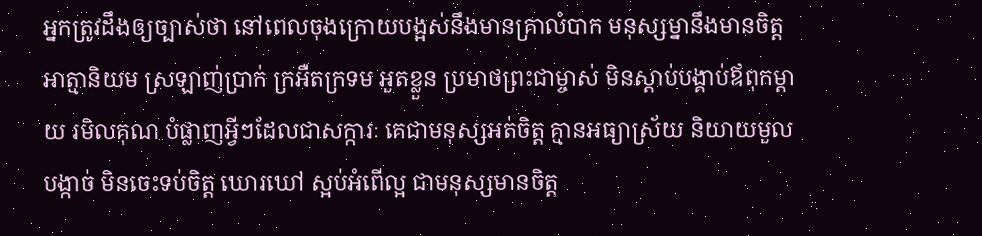អ្នកត្រូវដឹងឲ្យច្បាស់ថា នៅពេលចុងក្រោយបង្អស់នឹងមានគ្រាលំបាក មនុស្សម្នានឹងមានចិត្តអាត្មានិយម ស្រឡាញ់ប្រាក់ ក្រអឺតក្រទម អួតខ្លួន ប្រមាថព្រះជាម្ចាស់ មិនស្ដាប់បង្គាប់ឪពុកម្ដាយ រមិលគុណ បំផ្លាញអ្វីៗដែលជាសក្ការៈ គេជាមនុស្សអត់ចិត្ត គ្មានអធ្យាស្រ័យ និយាយមួលបង្កាច់ មិនចេះទប់ចិត្ត ឃោរឃៅ ស្អប់អំពើល្អ ជាមនុស្សមានចិត្ត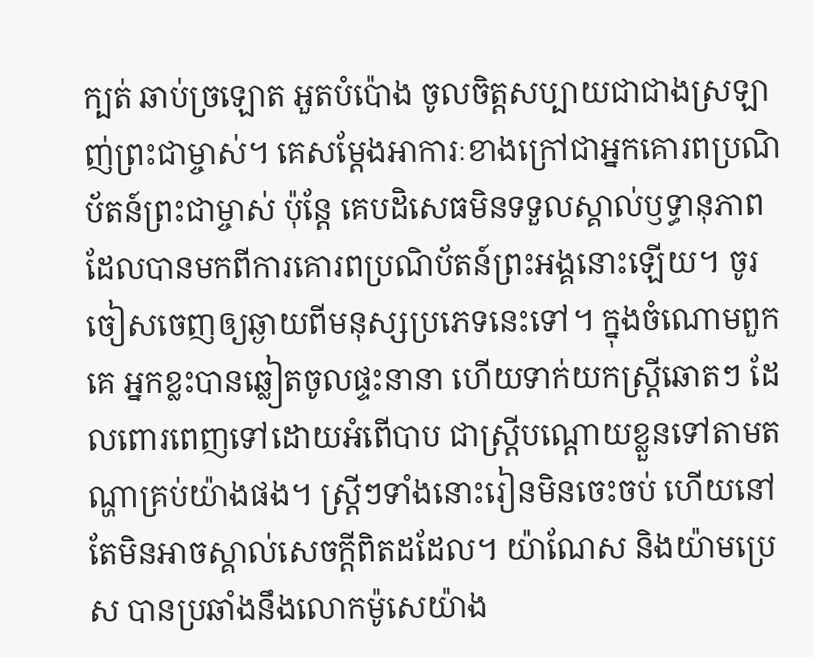ក្បត់ ឆាប់ច្រឡោត អួតបំប៉ោង ចូលចិត្តសប្បាយជាជាងស្រឡាញ់ព្រះជាម្ចាស់។ គេសម្តែងអាការៈខាងក្រៅជាអ្នកគោរពប្រណិប័តន៍ព្រះជាម្ចាស់ ប៉ុន្តែ គេបដិសេធមិនទទួលស្គាល់ឫទ្ធានុភាព ដែលបានមកពីការគោរពប្រណិប័តន៍ព្រះអង្គនោះឡើយ។ ចូរចៀសចេញឲ្យឆ្ងាយពីមនុស្សប្រភេទនេះទៅ។ ក្នុងចំណោមពួកគេ អ្នកខ្លះបានឆ្លៀតចូលផ្ទះនានា ហើយទាក់យកស្ត្រីឆោតៗ ដែលពោរពេញទៅដោយអំពើបាប ជាស្ត្រីបណ្ដោយខ្លួនទៅតាមតណ្ហាគ្រប់យ៉ាងផង។ ស្ត្រីៗទាំងនោះរៀនមិនចេះចប់ ហើយនៅតែមិនអាចស្គាល់សេចក្ដីពិតដដែល។ យ៉ាណែស និងយ៉ាមប្រេស បានប្រឆាំងនឹងលោកម៉ូសេយ៉ាង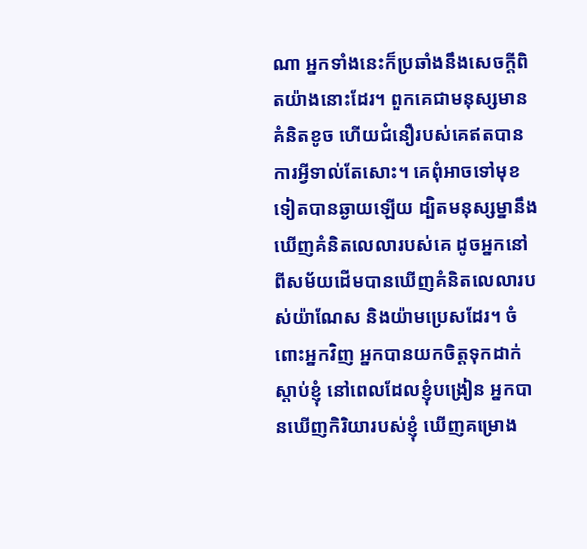ណា អ្នកទាំងនេះក៏ប្រឆាំងនឹងសេចក្ដីពិតយ៉ាងនោះដែរ។ ពួកគេជាមនុស្សមានគំនិតខូច ហើយជំនឿរបស់គេឥតបានការអ្វីទាល់តែសោះ។ គេពុំអាចទៅមុខទៀតបានឆ្ងាយឡើយ ដ្បិតមនុស្សម្នានឹងឃើញគំនិតលេលារបស់គេ ដូចអ្នកនៅពីសម័យដើមបានឃើញគំនិតលេលារបស់យ៉ាណែស និងយ៉ាមប្រេសដែរ។ ចំពោះអ្នកវិញ អ្នកបានយកចិត្តទុកដាក់ស្ដាប់ខ្ញុំ នៅពេលដែលខ្ញុំបង្រៀន អ្នកបានឃើញកិរិយារបស់ខ្ញុំ ឃើញគម្រោង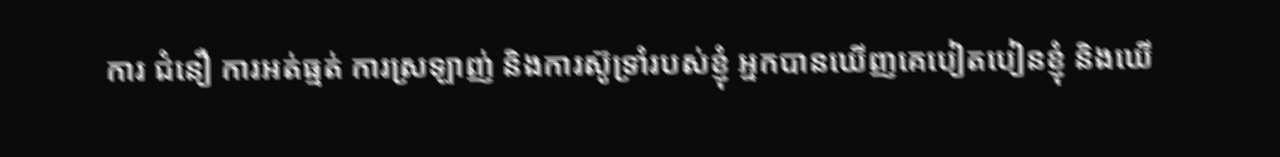ការ ជំនឿ ការអត់ធ្មត់ ការស្រឡាញ់ និងការស៊ូទ្រាំរបស់ខ្ញុំ អ្នកបានឃើញគេបៀតបៀនខ្ញុំ និងឃើ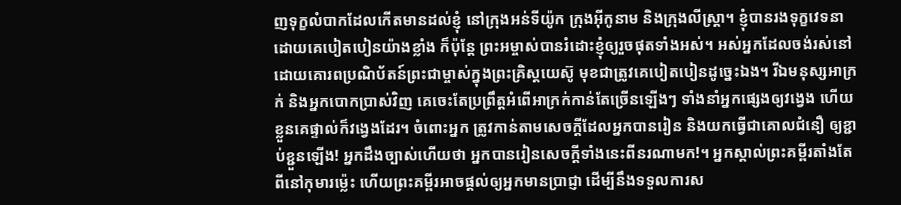ញទុក្ខលំបាកដែលកើតមានដល់ខ្ញុំ នៅក្រុងអន់ទីយ៉ូក ក្រុងអ៊ីកូនាម និងក្រុងលីស្ដ្រា។ ខ្ញុំបានរងទុក្ខវេទនាដោយគេបៀតបៀនយ៉ាងខ្លាំង ក៏ប៉ុន្តែ ព្រះអម្ចាស់បានរំដោះខ្ញុំឲ្យរួចផុតទាំងអស់។ អស់អ្នកដែលចង់រស់នៅ ដោយគោរពប្រណិប័តន៍ព្រះជាម្ចាស់ក្នុងព្រះគ្រិស្តយេស៊ូ មុខជាត្រូវគេបៀតបៀនដូច្នេះឯង។ រីឯមនុស្សអាក្រក់ និងអ្នកបោកប្រាស់វិញ គេចេះតែប្រព្រឹត្តអំពើអាក្រក់កាន់តែច្រើនឡើងៗ ទាំងនាំអ្នកផ្សេងឲ្យវង្វេង ហើយខ្លួនគេផ្ទាល់ក៏វង្វេងដែរ។ ចំពោះអ្នក ត្រូវកាន់តាមសេចក្ដីដែលអ្នកបានរៀន និងយកធ្វើជាគោលជំនឿ ឲ្យខ្ជាប់ខ្ជួនឡើង! អ្នកដឹងច្បាស់ហើយថា អ្នកបានរៀនសេចក្ដីទាំងនេះពីនរណាមក!។ អ្នកស្គាល់ព្រះគម្ពីរតាំងតែពីនៅកុមារម៉្លេះ ហើយព្រះគម្ពីរអាចផ្ដល់ឲ្យអ្នកមានប្រាជ្ញា ដើម្បីនឹងទទួលការស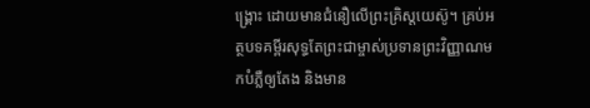ង្គ្រោះ ដោយមានជំនឿលើព្រះគ្រិស្តយេស៊ូ។ គ្រប់អត្ថបទគម្ពីរសុទ្ធតែព្រះជាម្ចាស់ប្រទានព្រះវិញ្ញាណមកបំភ្លឺឲ្យតែង និងមាន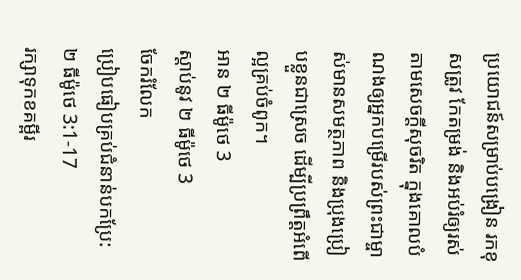ប្រយោជន៍សម្រាប់បង្រៀន រកខុសត្រូវ កែតម្រង់ និងអប់រំឲ្យរស់តាមសេចក្ដីសុចរិត ក្នុងគោលបំណងឲ្យអ្នកបម្រើរបស់ព្រះជាម្ចាស់មានសមត្ថភាព និងប្រុងប្រៀបខ្លួនជាស្រេច ដើម្បីប្រព្រឹត្តអំពើល្អគ្រប់ចំពូក។
អាន ២ ធីម៉ូថេ 3
ស្ដាប់នូវ ២ ធីម៉ូថេ 3
ចែករំលែក
ប្រៀបធៀបគ្រប់ជំនាន់បកប្រែ: ២ ធីម៉ូថេ 3:1-17
រក្សាទុកខគម្ពីរ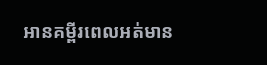អានគម្ពីរពេលអត់មាន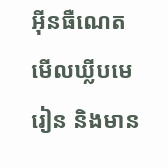អ៊ីនធឺណេត មើលឃ្លីបមេរៀន និងមាន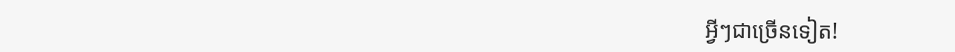អ្វីៗជាច្រើនទៀត!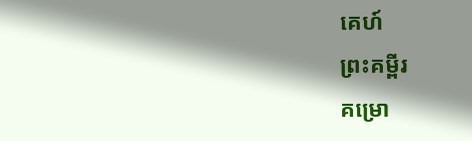គេហ៍
ព្រះគម្ពីរ
គម្រោ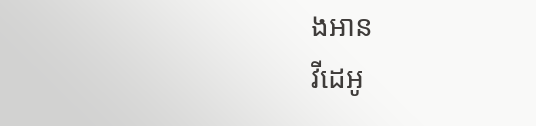ងអាន
វីដេអូ